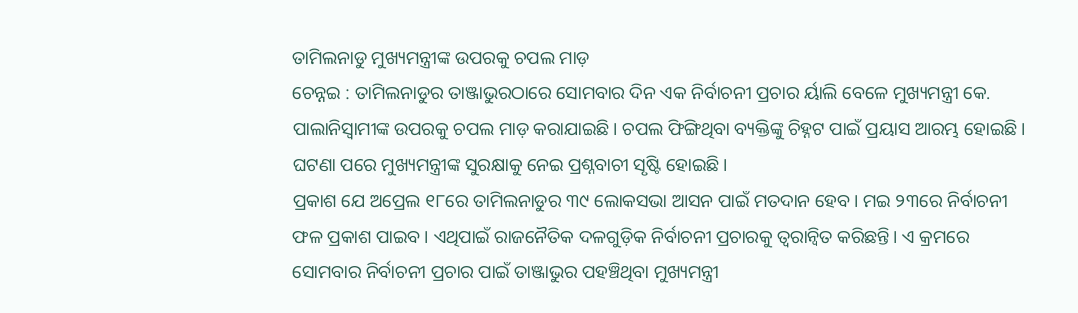ତାମିଲନାଡୁ ମୁଖ୍ୟମନ୍ତ୍ରୀଙ୍କ ଉପରକୁ ଚପଲ ମାଡ଼
ଚେନ୍ନଇ : ତାମିଲନାଡୁର ତାଞ୍ଜାଭୁରଠାରେ ସୋମବାର ଦିନ ଏକ ନିର୍ବାଚନୀ ପ୍ରଚାର ର୍ୟାଲି ବେଳେ ମୁଖ୍ୟମନ୍ତ୍ରୀ କେ. ପାଲାନିସ୍ୱାମୀଙ୍କ ଉପରକୁ ଚପଲ ମାଡ଼ କରାଯାଇଛି। ଚପଲ ଫିଙ୍ଗିଥିବା ବ୍ୟକ୍ତିଙ୍କୁ ଚିହ୍ନଟ ପାଇଁ ପ୍ରୟାସ ଆରମ୍ଭ ହୋଇଛି। ଘଟଣା ପରେ ମୁଖ୍ୟମନ୍ତ୍ରୀଙ୍କ ସୁରକ୍ଷାକୁ ନେଇ ପ୍ରଶ୍ନବାଚୀ ସୃଷ୍ଟି ହୋଇଛି।
ପ୍ରକାଶ ଯେ ଅପ୍ରେଲ ୧୮ରେ ତାମିଲନାଡୁର ୩୯ ଲୋକସଭା ଆସନ ପାଇଁ ମତଦାନ ହେବ। ମଇ ୨୩ରେ ନିର୍ବାଚନୀ ଫଳ ପ୍ରକାଶ ପାଇବ। ଏଥିପାଇଁ ରାଜନୈତିକ ଦଳଗୁଡ଼ିକ ନିର୍ବାଚନୀ ପ୍ରଚାରକୁ ତ୍ୱରାନ୍ୱିତ କରିଛନ୍ତି। ଏ କ୍ରମରେ ସୋମବାର ନିର୍ବାଚନୀ ପ୍ରଚାର ପାଇଁ ତାଞ୍ଜାଭୁର ପହଞ୍ଚିଥିବା ମୁଖ୍ୟମନ୍ତ୍ରୀ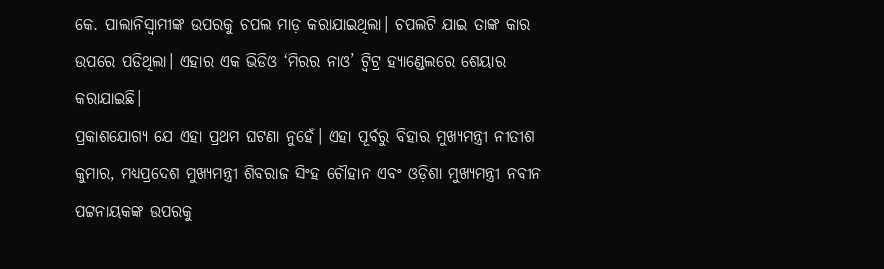କେ. ପାଲାନିସ୍ୱାମୀଙ୍କ ଉପରକୁ ଚପଲ ମାଡ଼ କରାଯାଇଥିଲା। ଚପଲଟି ଯାଇ ତାଙ୍କ କାର ଉପରେ ପଡିଥିଲା। ଏହାର ଏକ ଭିଡିଓ ‘ମିରର ନାଓ’ ଟ୍ୱିଟ୍ର ହ୍ୟାଣ୍ଡେଲରେ ଶେୟାର କରାଯାଇଛି।
ପ୍ରକାଶଯୋଗ୍ୟ ଯେ ଏହା ପ୍ରଥମ ଘଟଣା ନୁହେଁ। ଏହା ପୂର୍ବରୁ ବିହାର ମୁଖ୍ୟମନ୍ତ୍ରୀ ନୀତୀଶ କୁମାର, ମଧ୍ୟପ୍ରଦେଶ ମୁଖ୍ୟମନ୍ତ୍ରୀ ଶିବରାଜ ସିଂହ ଚୌହାନ ଏବଂ ଓଡ଼ିଶା ମୁଖ୍ୟମନ୍ତ୍ରୀ ନବୀନ ପଟ୍ଟନାୟକଙ୍କ ଉପରକୁ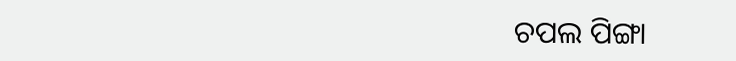ଚପଲ ପିଙ୍ଗା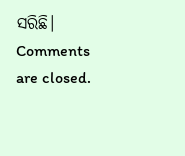ସରିଛି।
Comments are closed.